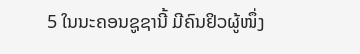5 ໃນນະຄອນຊູຊານີ້ ມີຄົນຢິວຜູ້ໜຶ່ງ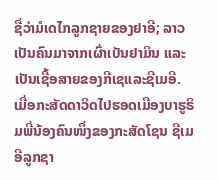ຊື່ວ່າມໍເດໄກລູກຊາຍຂອງຢາອີ; ລາວເປັນຄົນມາຈາກເຜົ່າເບັນຢາມິນ ແລະເປັນເຊື້ອສາຍຂອງກີເຊແລະຊີເມອີ.
ເມື່ອກະສັດດາວິດໄປຮອດເມືອງບາຮູຣິມພີ່ນ້ອງຄົນໜຶ່ງຂອງກະສັດໂຊນ ຊີເມອີລູກຊາ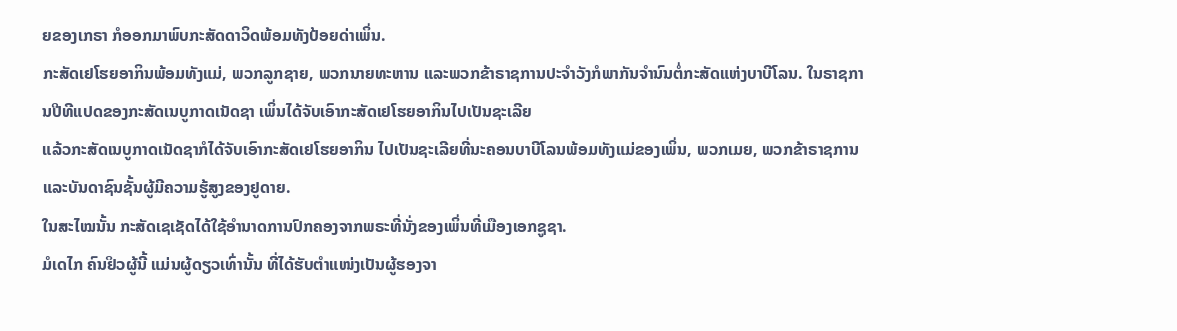ຍຂອງເກຣາ ກໍອອກມາພົບກະສັດດາວິດພ້ອມທັງປ້ອຍດ່າເພິ່ນ.
ກະສັດເຢໂຮຍອາກິນພ້ອມທັງແມ່, ພວກລູກຊາຍ, ພວກນາຍທະຫານ ແລະພວກຂ້າຣາຊການປະຈຳວັງກໍພາກັນຈຳນົນຕໍ່ກະສັດແຫ່ງບາບີໂລນ. ໃນຣາຊການປີທີແປດຂອງກະສັດເນບູກາດເນັດຊາ ເພິ່ນໄດ້ຈັບເອົາກະສັດເຢໂຮຍອາກິນໄປເປັນຊະເລີຍ
ແລ້ວກະສັດເນບູກາດເນັດຊາກໍໄດ້ຈັບເອົາກະສັດເຢໂຮຍອາກິນ ໄປເປັນຊະເລີຍທີ່ນະຄອນບາບີໂລນພ້ອມທັງແມ່ຂອງເພິ່ນ, ພວກເມຍ, ພວກຂ້າຣາຊການ ແລະບັນດາຊົນຊັ້ນຜູ້ມີຄວາມຮູ້ສູງຂອງຢູດາຍ.
ໃນສະໄໝນັ້ນ ກະສັດເຊເຊັດໄດ້ໃຊ້ອຳນາດການປົກຄອງຈາກພຣະທີ່ນັ່ງຂອງເພິ່ນທີ່ເມືອງເອກຊູຊາ.
ມໍເດໄກ ຄົນຢິວຜູ້ນີ້ ແມ່ນຜູ້ດຽວເທົ່ານັ້ນ ທີ່ໄດ້ຮັບຕຳແໜ່ງເປັນຜູ້ຮອງຈາ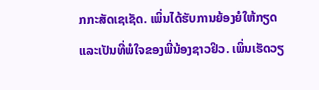ກກະສັດເຊເຊັດ. ເພິ່ນໄດ້ຮັບການຍ້ອງຍໍໃຫ້ກຽດ ແລະເປັນທີ່ພໍໃຈຂອງພີ່ນ້ອງຊາວຢິວ. ເພິ່ນເຮັດວຽ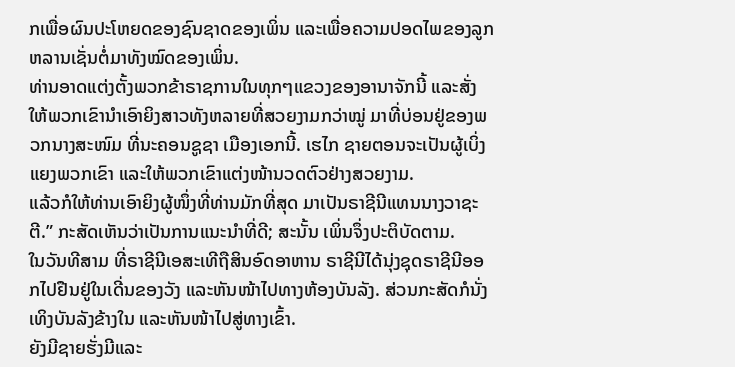ກເພື່ອຜົນປະໂຫຍດຂອງຊົນຊາດຂອງເພິ່ນ ແລະເພື່ອຄວາມປອດໄພຂອງລູກຫລານເຊັ່ນຕໍ່ມາທັງໝົດຂອງເພິ່ນ.
ທ່ານອາດແຕ່ງຕັ້ງພວກຂ້າຣາຊການໃນທຸກໆແຂວງຂອງອານາຈັກນີ້ ແລະສັ່ງໃຫ້ພວກເຂົານຳເອົາຍິງສາວທັງຫລາຍທີ່ສວຍງາມກວ່າໝູ່ ມາທີ່ບ່ອນຢູ່ຂອງພວກນາງສະໜົມ ທີ່ນະຄອນຊູຊາ ເມືອງເອກນີ້. ເຮໄກ ຊາຍຕອນຈະເປັນຜູ້ເບິ່ງແຍງພວກເຂົາ ແລະໃຫ້ພວກເຂົາແຕ່ງໜ້ານວດຕົວຢ່າງສວຍງາມ.
ແລ້ວກໍໃຫ້ທ່ານເອົາຍິງຜູ້ໜຶ່ງທີ່ທ່ານມັກທີ່ສຸດ ມາເປັນຣາຊີນີແທນນາງວາຊະຕີ.” ກະສັດເຫັນວ່າເປັນການແນະນຳທີ່ດີ; ສະນັ້ນ ເພິ່ນຈຶ່ງປະຕິບັດຕາມ.
ໃນວັນທີສາມ ທີ່ຣາຊີນີເອສະເທີຖືສິນອົດອາຫານ ຣາຊີນີໄດ້ນຸ່ງຊຸດຣາຊີນີອອກໄປຢືນຢູ່ໃນເດີ່ນຂອງວັງ ແລະຫັນໜ້າໄປທາງຫ້ອງບັນລັງ. ສ່ວນກະສັດກໍນັ່ງເທິງບັນລັງຂ້າງໃນ ແລະຫັນໜ້າໄປສູ່ທາງເຂົ້າ.
ຍັງມີຊາຍຮັ່ງມີແລະ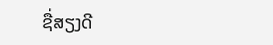ຊື່ສຽງດີ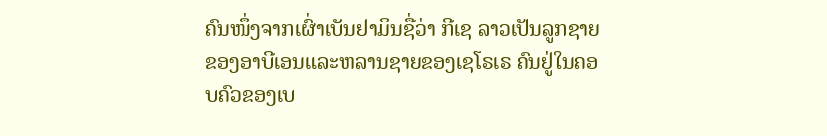ຄົນໜຶ່ງຈາກເຜົ່າເບັນຢາມິນຊື່ວ່າ ກີເຊ ລາວເປັນລູກຊາຍຂອງອາບີເອນແລະຫລານຊາຍຂອງເຊໂຣເຣ ຄົນຢູ່ໃນຄອບຄົວຂອງເບ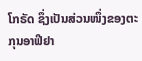ໂກຣັດ ຊຶ່ງເປັນສ່ວນໜຶ່ງຂອງຕະກຸນອາຟີຢາ